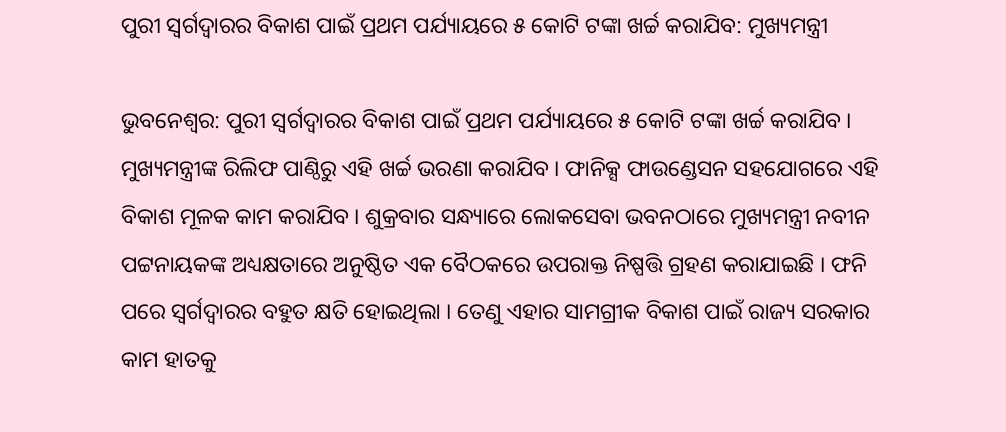ପୁରୀ ସ୍ୱର୍ଗଦ୍ୱାରର ବିକାଶ ପାଇଁ ପ୍ରଥମ ପର୍ଯ୍ୟାୟରେ ୫ କୋଟି ଟଙ୍କା ଖର୍ଚ୍ଚ କରାଯିବ: ମୁଖ୍ୟମନ୍ତ୍ରୀ

ଭୁବନେଶ୍ୱର: ପୁରୀ ସ୍ୱର୍ଗଦ୍ୱାରର ବିକାଶ ପାଇଁ ପ୍ରଥମ ପର୍ଯ୍ୟାୟରେ ୫ କୋଟି ଟଙ୍କା ଖର୍ଚ୍ଚ କରାଯିବ । ମୁଖ୍ୟମନ୍ତ୍ରୀଙ୍କ ରିଲିଫ ପାଣ୍ଠିରୁ ଏହି ଖର୍ଚ୍ଚ ଭରଣା କରାଯିବ । ଫାନିକ୍ସ ଫାଉଣ୍ଡେସନ ସହଯୋଗରେ ଏହି ବିକାଶ ମୂଳକ କାମ କରାଯିବ । ଶୁକ୍ରବାର ସନ୍ଧ୍ୟାରେ ଲୋକସେବା ଭବନଠାରେ ମୁଖ୍ୟମନ୍ତ୍ରୀ ନବୀନ ପଟ୍ଟନାୟକଙ୍କ ଅଧ୍ୟକ୍ଷତାରେ ଅନୁଷ୍ଠିତ ଏକ ବୈଠକରେ ଉପରାକ୍ତ ନିଷ୍ପତ୍ତି ଗ୍ରହଣ କରାଯାଇଛି । ଫନି ପରେ ସ୍ୱର୍ଗଦ୍ୱାରର ବହୁତ କ୍ଷତି ହୋଇଥିଲା । ତେଣୁ ଏହାର ସାମଗ୍ରୀକ ବିକାଶ ପାଇଁ ରାଜ୍ୟ ସରକାର କାମ ହାତକୁ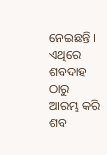ନେଇଛନ୍ତି । ଏଥିରେ ଶବଦାହ ଠାରୁ ଆରମ୍ଭ କରି ଶବ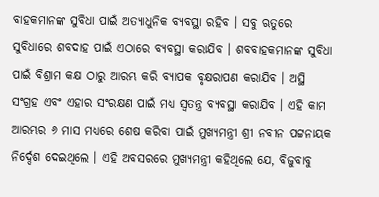ବାହକମାନଙ୍କ ସୁବିଧା ପାଇଁ ଅତ୍ୟାଧୁନିକ ବ୍ୟବସ୍ଥା ରହିବ । ସବୁ ଋତୁରେ ସୁବିଧାରେ ଶବଦାହ ପାଇଁ ଏଠାରେ ବ୍ୟବସ୍ଥା କରାଯିବ । ଶବବାହକମାନଙ୍କ ସୁବିଧା ପାଇଁ ବିଶ୍ରାମ କକ୍ଷ ଠାରୁ ଆରମ୍ଭ କରି ବ୍ୟାପକ ବୃକ୍ଷରାପଣ କରାଯିବ । ଅସ୍ଥି ସଂଗ୍ରହ ଏବଂ ଏହାର ସଂରକ୍ଷଣ ପାଇଁ ମଧ୍ୟ ସ୍ୱତନ୍ତ୍ର ବ୍ୟବସ୍ଥା କରାଯିବ । ଏହି କାମ ଆରମ୍ଭର ୬ ମାସ ମଧ୍ୟରେ ଶେଷ କରିବା ପାଇଁ ମୁଖ୍ୟମନ୍ତ୍ରୀ ଶ୍ରୀ ନବୀନ ପଟ୍ଟନାୟକ ନିର୍ଦ୍ଦେଶ ଦେଇଥିଲେ । ଏହି ଅବସରରେ ମୁଖ୍ୟମନ୍ତ୍ରୀ କହିଥିଲେ ଯେ, ବିଜୁବାବୁ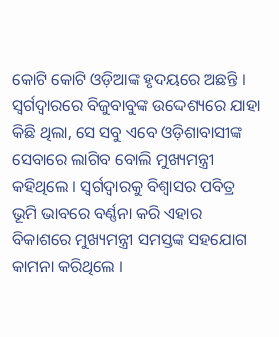କୋଟି କୋଟି ଓଡ଼ିଆଙ୍କ ହୃଦୟରେ ଅଛନ୍ତି । ସ୍ୱର୍ଗଦ୍ୱାରରେ ବିଜୁବାବୁଙ୍କ ଉଦ୍ଦେଶ୍ୟରେ ଯାହା କିଛି ଥିଲା, ସେ ସବୁ ଏବେ ଓଡ଼ିଶାବାସୀଙ୍କ ସେବାରେ ଲାଗିବ ବୋଲି ମୁଖ୍ୟମନ୍ତ୍ରୀ କହିଥିଲେ । ସ୍ୱର୍ଗଦ୍ୱାରକୁ ବିଶ୍ୱାସର ପବିତ୍ର ଭୂମି ଭାବରେ ବର୍ଣ୍ଣନା କରି ଏହାର ବିକାଶରେ ମୁଖ୍ୟମନ୍ତ୍ରୀ ସମସ୍ତଙ୍କ ସହଯୋଗ କାମନା କରିଥିଲେ ।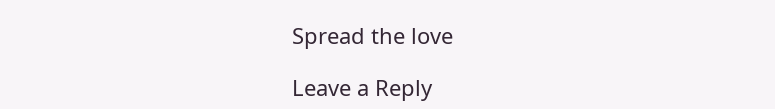Spread the love

Leave a Reply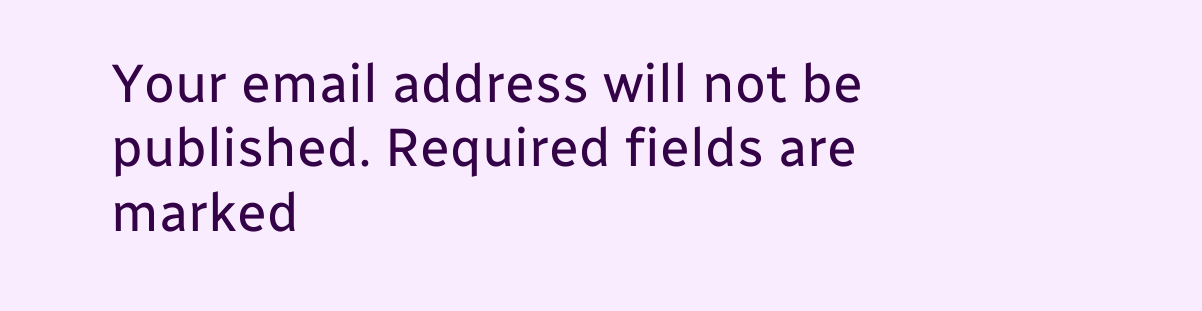Your email address will not be published. Required fields are marked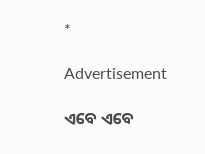*

Advertisement

ଏବେ ଏବେ